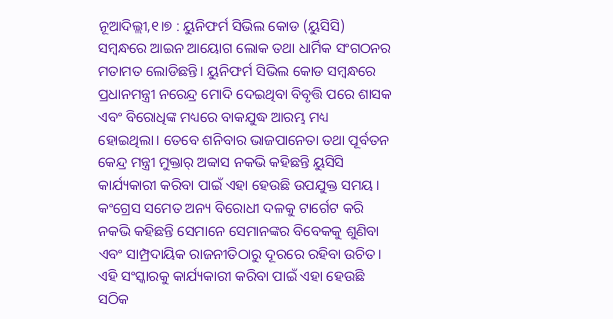ନୂଆଦିଲ୍ଲୀ,୧।୭ : ୟୁନିଫର୍ମ ସିଭିଲ କୋଡ (ୟୁସିସି) ସମ୍ବନ୍ଧରେ ଆଇନ ଆୟୋଗ ଲୋକ ତଥା ଧାର୍ମିକ ସଂଗଠନର ମତାମତ ଲୋଡିଛନ୍ତି। ୟୁନିଫର୍ମ ସିଭିଲ କୋଡ ସମ୍ବନ୍ଧରେ ପ୍ରଧାନମନ୍ତ୍ରୀ ନରେନ୍ଦ୍ର ମୋଦି ଦେଇଥିବା ବିବୃତ୍ତି ପରେ ଶାସକ ଏବଂ ବିରୋଧିଙ୍କ ମଧ୍ୟରେ ବାକଯୁଦ୍ଧ ଆରମ୍ଭ ମଧ୍ୟ ହୋଇଥିଲା। ତେବେ ଶନିବାର ଭାଜପାନେତା ତଥା ପୂର୍ବତନ କେନ୍ଦ୍ର ମନ୍ତ୍ରୀ ମୁକ୍ତାର୍ ଅବ୍ବାସ ନକଭି କହିଛନ୍ତି ୟୁସିସି କାର୍ଯ୍ୟକାରୀ କରିବା ପାଇଁ ଏହା ହେଉଛି ଉପଯୁକ୍ତ ସମୟ।
କଂଗ୍ରେସ ସମେତ ଅନ୍ୟ ବିରୋଧୀ ଦଳକୁ ଟାର୍ଗେଟ କରି ନକଭି କହିଛନ୍ତି ସେମାନେ ସେମାନଙ୍କର ବିବେକକୁ ଶୁଣିବା ଏବଂ ସାମ୍ପ୍ରଦାୟିକ ରାଜନୀତିଠାରୁ ଦୂରରେ ରହିବା ଉଚିତ। ଏହି ସଂସ୍କାରକୁ କାର୍ଯ୍ୟକାରୀ କରିବା ପାଇଁ ଏହା ହେଉଛି ସଠିକ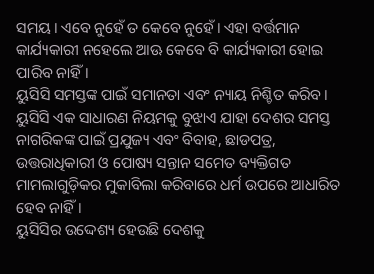ସମୟ। ଏବେ ନୁହେଁ ତ କେବେ ନୁହେଁ। ଏହା ବର୍ତ୍ତମାନ କାର୍ଯ୍ୟକାରୀ ନହେଲେ ଆଊ କେବେ ବି କାର୍ଯ୍ୟକାରୀ ହୋଇ ପାରିବ ନାହିଁ।
ୟୁସିସି ସମସ୍ତଙ୍କ ପାଇଁ ସମାନତା ଏବଂ ନ୍ୟାୟ ନିଶ୍ଚିତ କରିବ। ୟୁସିସି ଏକ ସାଧାରଣ ନିୟମକୁ ବୁଝାଏ ଯାହା ଦେଶର ସମସ୍ତ ନାଗରିକଙ୍କ ପାଇଁ ପ୍ରଯୁଜ୍ୟ ଏବଂ ବିବାହ, ଛାଡପତ୍ର, ଉତ୍ତରାଧିକାରୀ ଓ ପୋଷ୍ୟ ସନ୍ତାନ ସମେତ ବ୍ୟକ୍ତିଗତ ମାମଲାଗୁଡ଼ିକର ମୁକାବିଲା କରିବାରେ ଧର୍ମ ଉପରେ ଆଧାରିତ ହେବ ନାହିଁ।
ୟୁସିସିର ଉଦ୍ଦେଶ୍ୟ ହେଉଛି ଦେଶକୁ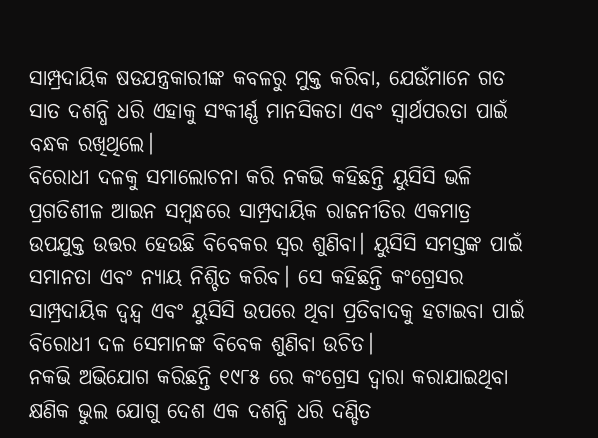ସାମ୍ପ୍ରଦାୟିକ ଷଡଯନ୍ତ୍ରକାରୀଙ୍କ କବଳରୁ ମୁକ୍ତ କରିବା, ଯେଉଁମାନେ ଗତ ସାତ ଦଶନ୍ଧି ଧରି ଏହାକୁ ସଂକୀର୍ଣ୍ଣ ମାନସିକତା ଏବଂ ସ୍ବାର୍ଥପରତା ପାଇଁ ବନ୍ଧକ ରଖିଥିଲେ।
ବିରୋଧୀ ଦଳକୁ ସମାଲୋଚନା କରି ନକଭି କହିଛନ୍ତି ୟୁସିସି ଭଳି ପ୍ରଗତିଶୀଳ ଆଇନ ସମ୍ବନ୍ଧରେ ସାମ୍ପ୍ରଦାୟିକ ରାଜନୀତିର ଏକମାତ୍ର ଉପଯୁକ୍ତ ଉତ୍ତର ହେଉଛି ବିବେକର ସ୍ବର ଶୁଣିବା। ୟୁସିସି ସମସ୍ତଙ୍କ ପାଇଁ ସମାନତା ଏବଂ ନ୍ୟାୟ ନିଶ୍ଚିତ କରିବ। ସେ କହିଛନ୍ତି କଂଗ୍ରେସର ସାମ୍ପ୍ରଦାୟିକ ଦ୍ୱନ୍ଦ୍ୱ ଏବଂ ୟୁସିସି ଉପରେ ଥିବା ପ୍ରତିବାଦକୁ ହଟାଇବା ପାଇଁ ବିରୋଧୀ ଦଳ ସେମାନଙ୍କ ବିବେକ ଶୁଣିବା ଉଚିତ।
ନକଭି ଅଭିଯୋଗ କରିଛନ୍ତି ୧୯୮୫ ରେ କଂଗ୍ରେସ ଦ୍ୱାରା କରାଯାଇଥିବା କ୍ଷଣିକ ଭୁଲ ଯୋଗୁ ଦେଶ ଏକ ଦଶନ୍ଧି ଧରି ଦଣ୍ଡିତ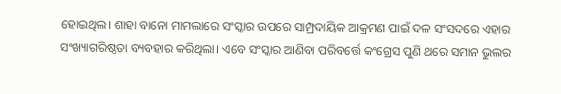ହୋଇଥିଲ। ଶାହା ବାନୋ ମାମଲାରେ ସଂସ୍କାର ଉପରେ ସାମ୍ପ୍ରଦାୟିକ ଆକ୍ରମଣ ପାଇଁ ଦଳ ସଂସଦରେ ଏହାର ସଂଖ୍ୟାଗରିଷ୍ଠତା ବ୍ୟବହାର କରିଥିଲା। ଏବେ ସଂସ୍କାର ଆଣିବା ପରିବର୍ତ୍ତେ କଂଗ୍ରେସ ପୁଣି ଥରେ ସମାନ ଭୁଲର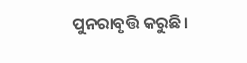ପୁନରାବୃତ୍ତି କରୁଛି।